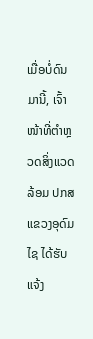ເມື່ອບໍ່ດົນມານີ້, ເຈົ້າໜ້າທີ່ຕໍາຫຼວດສິ່ງແວດລ້ອມ ປກສ ແຂວງອຸດົມໄຊ ໄດ້ຮັບແຈ້ງ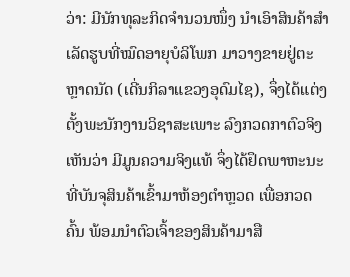ວ່າ: ມີນັກທຸລະກິດຈໍານວນໜຶ່ງ ນໍາເອົາສິນຄ້າສໍາເລັດຮູບທີ່ໝົດອາຍຸບໍລິໂພກ ມາວາງຂາຍຢູ່ຕະຫຼາດນັດ (ເດີ່ນກິລາແຂວງອຸດົມໄຊ), ຈຶ່ງໄດ້ແຕ່ງຕັ້ງພະນັກງານວິຊາສະເພາະ ລົງກວດກາຕົວຈິງ ເຫັນວ່າ ມີມູນຄວາມຈິງແທ້ ຈຶ່ງໄດ້ຢຶດພາຫະນະທີ່ບັນຈຸສິນຄ້າເຂົ້າມາຫ້ອງຕໍາຫຼວດ ເພື່ອກວດຄົ້ນ ພ້ອມນໍາຕົວເຈົ້າຂອງສິນຄ້າມາສື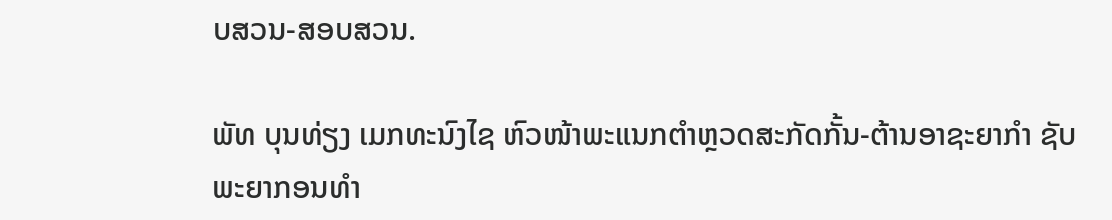ບສວນ-ສອບສວນ.

ພັທ ບຸນທ່ຽງ ເມກທະນົງໄຊ ຫົວໜ້າພະແນກຕໍາຫຼວດສະກັດກັ້ນ-ຕ້ານອາຊະຍາກໍາ ຊັບພະຍາກອນທໍາ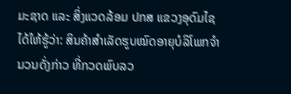ມະຊາດ ແລະ ສິ່ງແວດລ້ອມ ປກສ ແຂວງອຸດົມໄຊ ໄດ້ໃຫ້ຮູ້ວ່າ: ສິນຄ້າສໍາເລັດຮູບໝົດອາຍຸບໍລິໂພກຈໍານວນດັ່ງກ່າວ ທີ່ກວດພົບລວ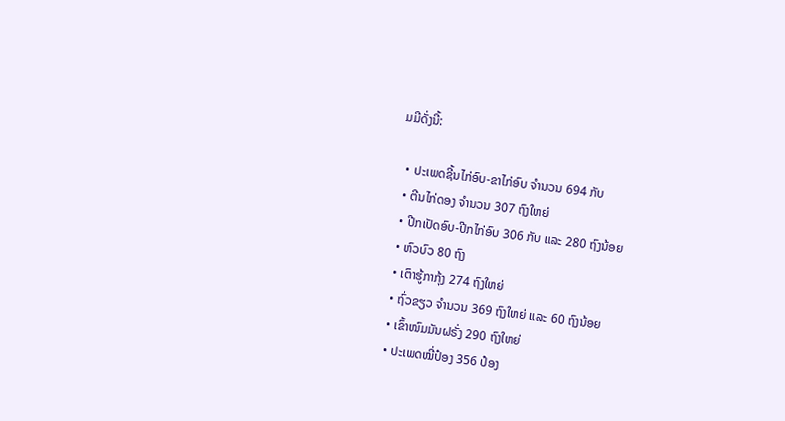ມມີດັ່ງນີ້:

  • ປະເພດຊີ້ນໄກ່ອົບ-ຂາໄກ່ອົບ ຈໍານວນ 694 ກັບ
  • ຕີນໄກ່ດອງ ຈໍານວນ 307 ຖົງໃຫຍ່
  • ປີກເປັດອົບ-ປີກໄກ່ອົບ 306 ກັບ ແລະ 280 ຖົງນ້ອຍ
  • ຫົວບົວ 80 ຖົງ
  • ເຕົາຮູ້ກາກຸ້ງ 274 ຖົງໃຫຍ່
  • ຖົ່ວຂຽວ ຈໍານວນ 369 ຖົງໃຫຍ່ ແລະ 60 ຖົງນ້ອຍ
  • ເຂົ້າໜົມມັນຝຣັ່ງ 290 ຖົງໃຫຍ່
  • ປະເພດໝີ່ປ໋ອງ 356 ປ໋ອງ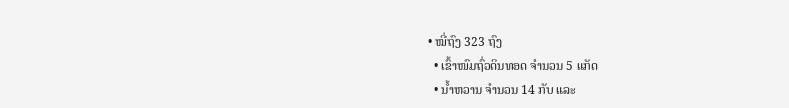• ໝີ່ຖົງ 323 ຖົງ
  • ເຂົ້າໜົມຖົ່ວດິນທອດ ຈໍານວນ 5 ແກັດ
  • ນໍ້າຫວານ ຈໍານວນ 14 ກັບ ແລະ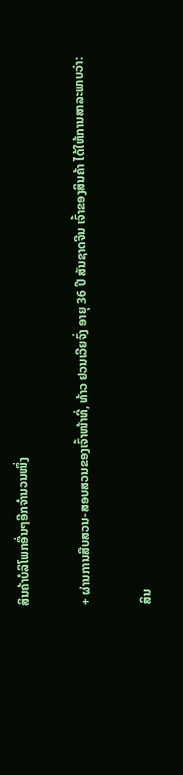ສິນຄ້າບໍລິໂພກອື່ນໆອີກຈໍານວນໜຶ່ງ

+ ຜ່ານການສືບສວນ-ສອບສວນຂອງເຈົ້າໜ້າທີ່, ທ້າວ ຢວນເວີຍຈົ່ງ ອາຍຸ 36 ປີ ສັນຊາດຈີນ ເຈົ້າຂອງສິນຄ້າ ໄດ້ໃຫ້ການສາລະພາບວ່າ:

ສິນ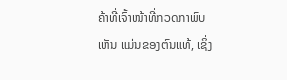ຄ້າທີ່ເຈົ້າໜ້າທີ່ກວດກາພົບເຫັນ ແມ່ນຂອງຕົນແທ້, ເຊິ່ງ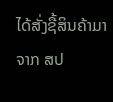ໄດ້ສັ່ງຊື້ສິນຄ້າມາຈາກ ສປ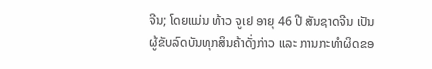ຈີນ; ໂດຍແມ່ນ ທ້າວ ຈູເຢ ອາຍຸ 46 ປີ ສັນຊາດຈີນ ເປັນຜູ້ຂັບລົດບັນທຸກສິນຄ້າດັ່ງກ່າວ ແລະ ການກະທໍາຜິດຂອ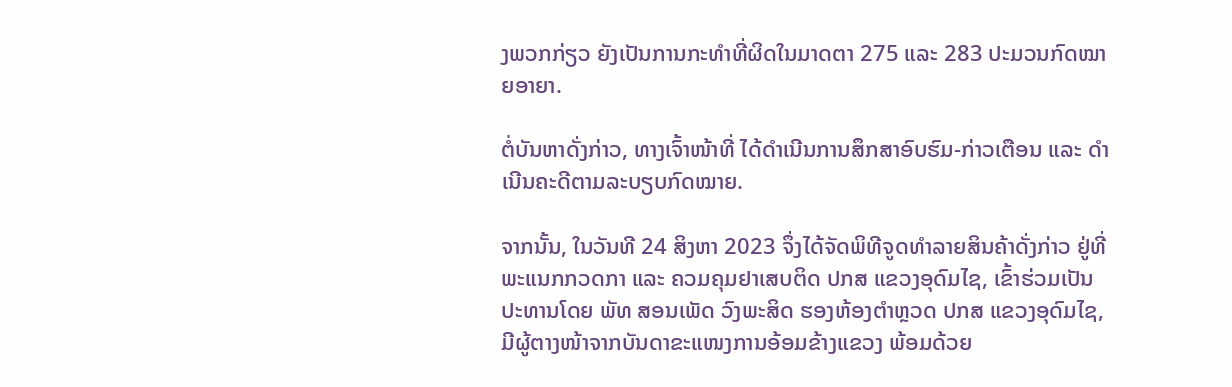ງພວກກ່ຽວ ຍັງເປັນການກະທໍາທີ່ຜິດໃນມາດຕາ 275 ແລະ 283 ປະມວນກົດໝາຍອາຍາ.

ຕໍ່ບັນຫາດັ່ງກ່າວ, ທາງເຈົ້າໜ້າທີ່ ໄດ້ດໍາເນີນການສຶກສາອົບຮົມ-ກ່າວເຕືອນ ແລະ ດໍາເນີນຄະດີຕາມລະບຽບກົດໝາຍ.

ຈາກນັ້ນ, ໃນວັນທີ 24 ສິງຫາ 2023 ຈຶ່ງໄດ້ຈັດພິທີຈູດທໍາລາຍສິນຄ້າດັ່ງກ່າວ ຢູ່ທີ່ພະແນກກວດກາ ແລະ ຄວມຄຸມຢາເສບຕິດ ປກສ ແຂວງອຸດົມໄຊ, ເຂົ້າຮ່ວມເປັນປະທານໂດຍ ພັທ ສອນເພັດ ວົງພະສິດ ຮອງຫ້ອງຕໍາຫຼວດ ປກສ ແຂວງອຸດົມໄຊ, ມີຜູ້ຕາງໜ້າຈາກບັນດາຂະແໜງການອ້ອມຂ້າງແຂວງ ພ້ອມດ້ວຍ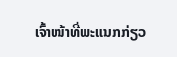ເຈົ້າໜ້າທີ່ພະແນກກ່ຽວ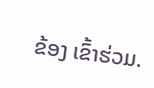ຂ້ອງ ເຂົ້າຮ່ວມ.